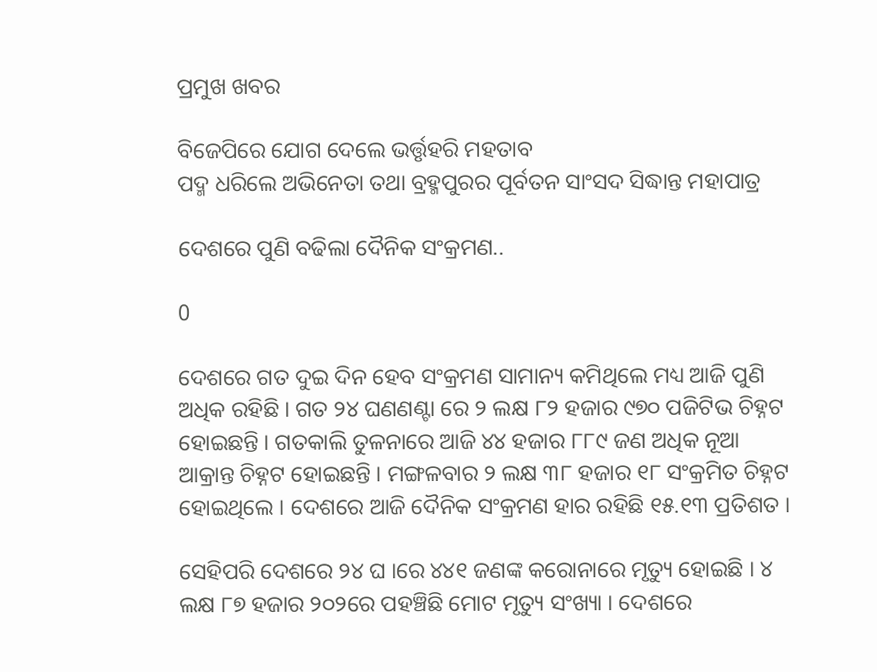ପ୍ରମୁଖ ଖବର

ବିଜେପିରେ ଯୋଗ ଦେଲେ ଭର୍ତ୍ତୃହରି ମହତାବ
ପଦ୍ମ ଧରିଲେ ଅଭିନେତା ତଥା ବ୍ରହ୍ମପୁରର ପୂର୍ବତନ ସାଂସଦ ସିଦ୍ଧାନ୍ତ ମହାପାତ୍ର

ଦେଶରେ ପୁଣି ବଢିଲା ଦୈନିକ ସଂକ୍ରମଣ..

0

ଦେଶରେ ଗତ ଦୁଇ ଦିନ ହେବ ସଂକ୍ରମଣ ସାମାନ୍ୟ କମିଥିଲେ ମଧ୍ୟ ଆଜି ପୁଣି ଅଧିକ ରହିଛି । ଗତ ୨୪ ଘଣଣଣ୍ଟା ରେ ୨ ଲକ୍ଷ ୮୨ ହଜାର ୯୭୦ ପଜିଟିଭ ଚିହ୍ନଟ ହୋଇଛନ୍ତି । ଗତକାଲି ତୁଳନାରେ ଆଜି ୪୪ ହଜାର ୮୮୯ ଜଣ ଅଧିକ ନୂଆ ଆକ୍ରାନ୍ତ ଚିହ୍ନଟ ହୋଇଛନ୍ତି । ମଙ୍ଗଳବାର ୨ ଲକ୍ଷ ୩୮ ହଜାର ୧୮ ସଂକ୍ରମିତ ଚିହ୍ନଟ ହୋଇଥିଲେ । ଦେଶରେ ଆଜି ଦୈନିକ ସଂକ୍ରମଣ ହାର ରହିଛି ୧୫.୧୩ ପ୍ରତିଶତ ।

ସେହିପରି ଦେଶରେ ୨୪ ଘ ।ରେ ୪୪୧ ଜଣଙ୍କ କରୋନାରେ ମୃତ୍ୟୁ ହୋଇଛି । ୪ ଲକ୍ଷ ୮୭ ହଜାର ୨୦୨ରେ ପହଞ୍ଚିଛି ମୋଟ ମୃତ୍ୟୁ ସଂଖ୍ୟା । ଦେଶରେ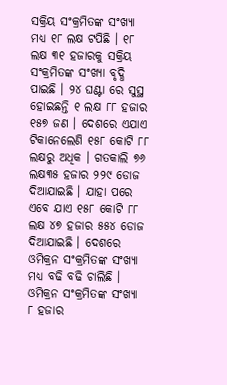ସକ୍ରିୟ ସଂକ୍ରମିତଙ୍କ ସଂଖ୍ୟା ମଧ୍ୟ ୧୮ ଲକ୍ଷ ଟପିଛି । ୧୮ ଲକ୍ଷ ୩୧ ହଜାରକୁ ସକ୍ରିୟ ସଂକ୍ରମିତଙ୍କ ସଂଖ୍ୟା ବୃଦ୍ଧି ପାଇଛି । ୨୪ ଘଣ୍ଟା ରେ ସୁସ୍ଥ ହୋଇଛନ୍ତି ୧ ଲକ୍ଷ ୮୮ ହଜାର ୧୫୭ ଜଣ । ଦେଶରେ ଏଯାଏ ଟିକାନେଲେଣି ୧୫୮ କୋଟି ୮୮ ଲକ୍ଷରୁ ଅଧିକ । ଗତକାଲି ୭୬ ଲକ୍ଷ୩୫ ହଜାର ୨୨୯ ଡୋଜ ଦିଆଯାଇଛି । ଯାହା ପରେ ଏବେ ଯାଏ ୧୫୮ କୋଟି ୮୮ ଲକ୍ଷ ୪୭ ହଜାର ୫୫୪ ଡୋଜ ଦିଆଯାଇଛି । ଦେଶରେ ଓମିକ୍ରନ ସଂକ୍ରମିତଙ୍କ ସଂଖ୍ୟା ମଧ୍ୟ ବଢି ବଢି ଚାଲିଛି । ଓମିକ୍ରନ ସଂକ୍ରମିତଙ୍କ ସଂଖ୍ୟା ୮ ହଜାର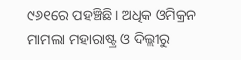୯୬୧ରେ ପହଞ୍ଚିଛି। ଅଧିକ ଓମିକ୍ରନ ମାମଲା ମହାରାଷ୍ଟ୍ର ଓ ଦିଲ୍ଲୀରୁ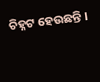ଚିହ୍ନଟ ହେଉଛନ୍ତି ।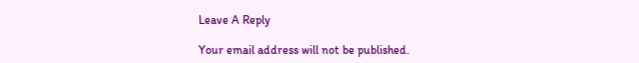Leave A Reply

Your email address will not be published.